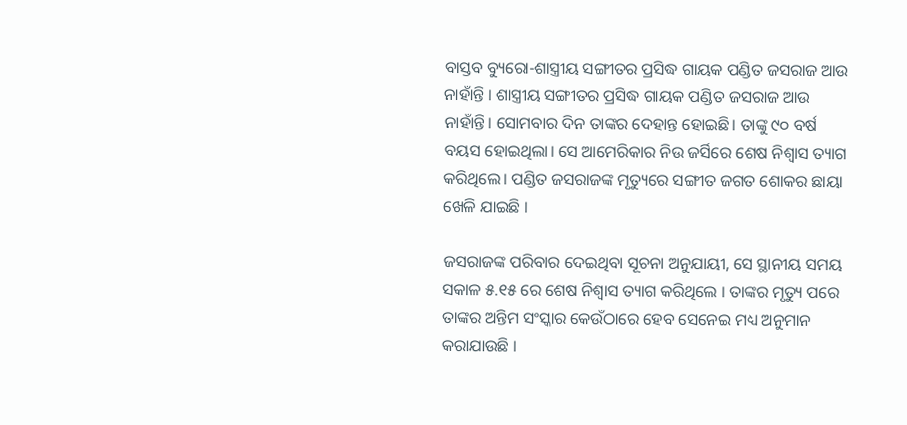ବାସ୍ତବ ବ୍ୟୁରୋ-ଶାସ୍ତ୍ରୀୟ ସଙ୍ଗୀତର ପ୍ରସିଦ୍ଧ ଗାୟକ ପଣ୍ଡିତ ଜସରାଜ ଆଉ ନାହାଁନ୍ତି । ଶାସ୍ତ୍ରୀୟ ସଙ୍ଗୀତର ପ୍ରସିଦ୍ଧ ଗାୟକ ପଣ୍ଡିତ ଜସରାଜ ଆଉ ନାହାଁନ୍ତି। ସୋମବାର ଦିନ ତାଙ୍କର ଦେହାନ୍ତ ହୋଇଛି। ତାଙ୍କୁ ୯୦ ବର୍ଷ ବୟସ ହୋଇଥିଲା। ସେ ଆମେରିକାର ନିଉ ଜର୍ସିରେ ଶେଷ ନିଶ୍ୱାସ ତ୍ୟାଗ କରିଥିଲେ। ପଣ୍ଡିତ ଜସରାଜଙ୍କ ମୃତ୍ୟୁରେ ସଙ୍ଗୀତ ଜଗତ ଶୋକର ଛାୟା ଖେଳି ଯାଇଛି ।

ଜସରାଜଙ୍କ ପରିବାର ଦେଇଥିବା ସୂଚନା ଅନୁଯାୟୀ, ସେ ସ୍ଥାନୀୟ ସମୟ ସକାଳ ୫.୧୫ ରେ ଶେଷ ନିଶ୍ୱାସ ତ୍ୟାଗ କରିଥିଲେ । ତାଙ୍କର ମୃତ୍ୟୁ ପରେ ତାଙ୍କର ଅନ୍ତିମ ସଂସ୍କାର କେଉଁଠାରେ ହେବ ସେନେଇ ମଧ୍ୟ ଅନୁମାନ କରାଯାଉଛି ।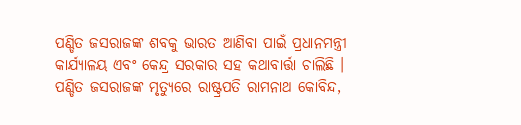ପଣ୍ଡିତ ଜସରାଜଙ୍କ ଶବକୁ ଭାରତ ଆଣିବା ପାଇଁ ପ୍ରଧାନମନ୍ତ୍ରୀ କାର୍ଯ୍ୟାଳୟ ଏବଂ କେନ୍ଦ୍ର ସରକାର ସହ କଥାବାର୍ତ୍ତା ଚାଲିଛି ।
ପଣ୍ଡିତ ଜସରାଜଙ୍କ ମୃତ୍ୟୁରେ ରାଷ୍ଟ୍ରପତି ରାମନାଥ କୋବିନ୍ଦ,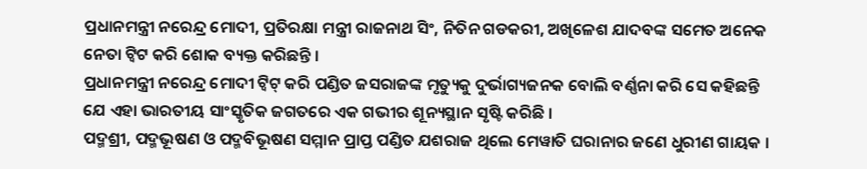ପ୍ରଧାନମନ୍ତ୍ରୀ ନରେନ୍ଦ୍ର ମୋଦୀ, ପ୍ରତିରକ୍ଷା ମନ୍ତ୍ରୀ ରାଜନାଥ ସିଂ, ନିତିନ ଗଡକରୀ, ଅଖିଳେଶ ଯାଦବଙ୍କ ସମେତ ଅନେକ ନେତା ଟ୍ୱିଟ କରି ଶୋକ ବ୍ୟକ୍ତ କରିଛନ୍ତି ।
ପ୍ରଧାନମନ୍ତ୍ରୀ ନରେନ୍ଦ୍ର ମୋଦୀ ଟ୍ୱିଟ୍ କରି ପଣ୍ଡିତ ଜସରାଜଙ୍କ ମୃତ୍ୟୁକୁ ଦୁର୍ଭାଗ୍ୟଜନକ ବୋଲି ବର୍ଣ୍ଣନା କରି ସେ କହିଛନ୍ତି ଯେ ଏହା ଭାରତୀୟ ସାଂସ୍କୃତିକ ଜଗତରେ ଏକ ଗଭୀର ଶୂନ୍ୟସ୍ଥାନ ସୃଷ୍ଟି କରିଛି ।
ପଦ୍ମଶ୍ରୀ, ପଦ୍ମଭୂଷଣ ଓ ପଦ୍ମବିଭୂଷଣ ସମ୍ମାନ ପ୍ରାପ୍ତ ପଣ୍ଡିତ ଯଶରାଜ ଥିଲେ ମେୱାତି ଘରାନାର ଜଣେ ଧୁରୀଣ ଗାୟକ ।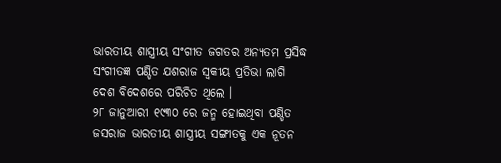ଭାରତୀୟ ଶାସ୍ତ୍ରୀୟ ସଂଗୀତ ଜଗତର ଅନ୍ୟତମ ପ୍ରସିଦ୍ଧ ସଂଗୀତଜ୍ଞ ପଣ୍ଡିତ ଯଶରାଜ ସ୍ବକୀୟ ପ୍ରତିଭା ଲାଗି ଦେଶ ବିଦେଶରେ ପରିଚିତ ଥିଲେ ।
୨୮ ଜାନୁଆରୀ ୧୯୩୦ ରେ ଜନ୍ମ ହୋଇଥିବା ପଣ୍ଡିତ ଜସରାଜ ଭାରତୀୟ ଶାସ୍ତ୍ରୀୟ ସଙ୍ଗୀତକୁ ଏକ ନୂତନ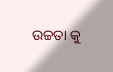ଉଚ୍ଚତା କୁ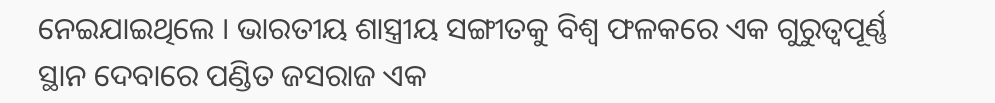ନେଇଯାଇଥିଲେ । ଭାରତୀୟ ଶାସ୍ତ୍ରୀୟ ସଙ୍ଗୀତକୁ ବିଶ୍ୱ ଫଳକରେ ଏକ ଗୁରୁତ୍ୱପୂର୍ଣ୍ଣ ସ୍ଥାନ ଦେବାରେ ପଣ୍ଡିତ ଜସରାଜ ଏକ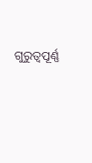ଗୁରୁତ୍ୱପୂର୍ଣ୍ଣ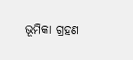ଭୂମିକା ଗ୍ରହଣ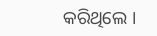କରିଥିଲେ ।